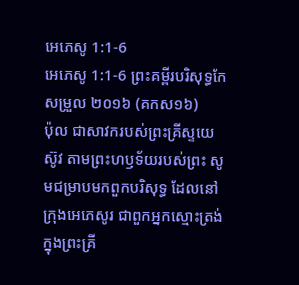អេភេសូ 1:1-6
អេភេសូ 1:1-6 ព្រះគម្ពីរបរិសុទ្ធកែសម្រួល ២០១៦ (គកស១៦)
ប៉ុល ជាសាវករបស់ព្រះគ្រីស្ទយេស៊ូវ តាមព្រះហឫទ័យរបស់ព្រះ សូមជម្រាបមកពួកបរិសុទ្ធ ដែលនៅក្រុងអេភេសូរ ជាពួកអ្នកស្មោះត្រង់ក្នុងព្រះគ្រី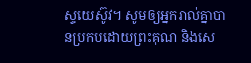ស្ទយេស៊ូវ។ សូមឲ្យអ្នករាល់គ្នាបានប្រកបដោយព្រះគុណ និងសេ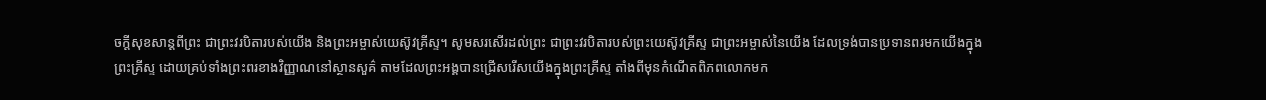ចក្តីសុខសាន្តពីព្រះ ជាព្រះវរបិតារបស់យើង និងព្រះអម្ចាស់យេស៊ូវគ្រីស្ទ។ សូមសរសើរដល់ព្រះ ជាព្រះវរបិតារបស់ព្រះយេស៊ូវគ្រីស្ទ ជាព្រះអម្ចាស់នៃយើង ដែលទ្រង់បានប្រទានពរមកយើងក្នុងព្រះគ្រីស្ទ ដោយគ្រប់ទាំងព្រះពរខាងវិញ្ញាណនៅស្ថានសួគ៌ តាមដែលព្រះអង្គបានជ្រើសរើសយើងក្នុងព្រះគ្រីស្ទ តាំងពីមុនកំណើតពិភពលោកមក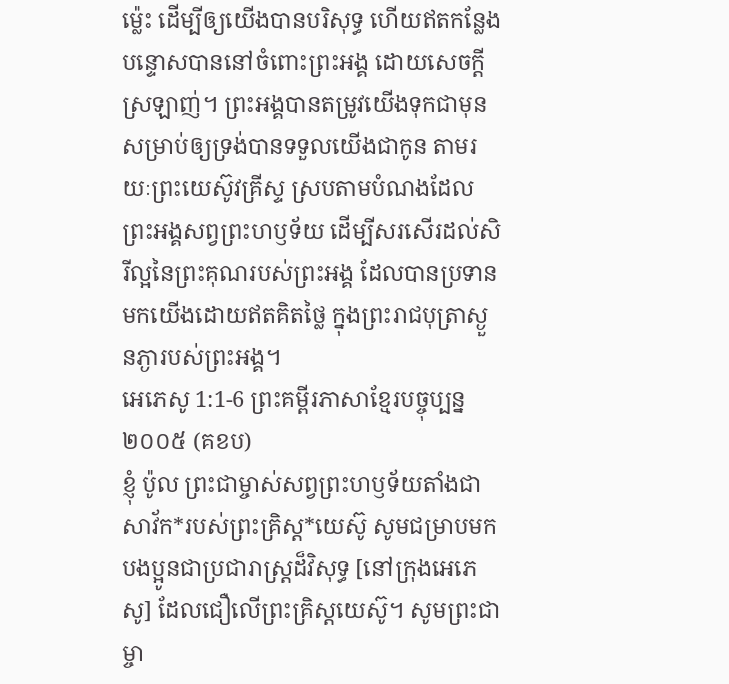ម៉្លេះ ដើម្បីឲ្យយើងបានបរិសុទ្ធ ហើយឥតកន្លែងបន្ទោសបាននៅចំពោះព្រះអង្គ ដោយសេចក្តីស្រឡាញ់។ ព្រះអង្គបានតម្រូវយើងទុកជាមុន សម្រាប់ឲ្យទ្រង់បានទទួលយើងជាកូន តាមរយៈព្រះយេស៊ូវគ្រីស្ទ ស្របតាមបំណងដែលព្រះអង្គសព្វព្រះហឫទ័យ ដើម្បីសរសើរដល់សិរីល្អនៃព្រះគុណរបស់ព្រះអង្គ ដែលបានប្រទានមកយើងដោយឥតគិតថ្លៃ ក្នុងព្រះរាជបុត្រាស្ងួនភ្ងារបស់ព្រះអង្គ។
អេភេសូ 1:1-6 ព្រះគម្ពីរភាសាខ្មែរបច្ចុប្បន្ន ២០០៥ (គខប)
ខ្ញុំ ប៉ូល ព្រះជាម្ចាស់សព្វព្រះហឫទ័យតាំងជាសាវ័ក*របស់ព្រះគ្រិស្ត*យេស៊ូ សូមជម្រាបមកបងប្អូនជាប្រជារាស្ដ្រដ៏វិសុទ្ធ [នៅក្រុងអេភេសូ] ដែលជឿលើព្រះគ្រិស្តយេស៊ូ។ សូមព្រះជាម្ចា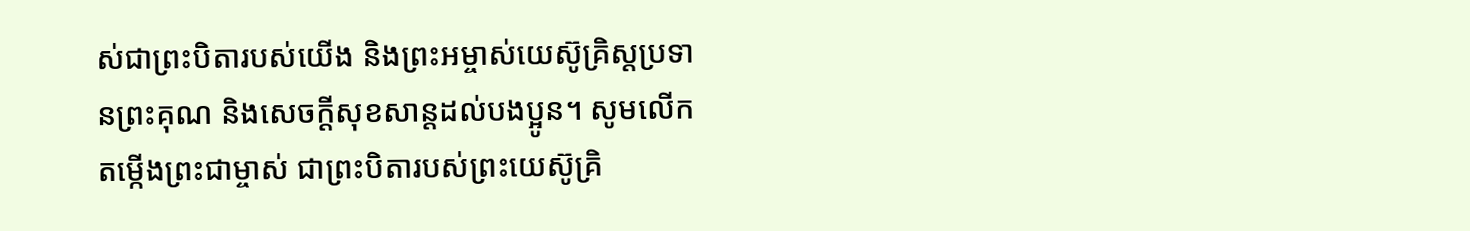ស់ជាព្រះបិតារបស់យើង និងព្រះអម្ចាស់យេស៊ូគ្រិស្តប្រទានព្រះគុណ និងសេចក្ដីសុខសាន្តដល់បងប្អូន។ សូមលើកតម្កើងព្រះជាម្ចាស់ ជាព្រះបិតារបស់ព្រះយេស៊ូគ្រិ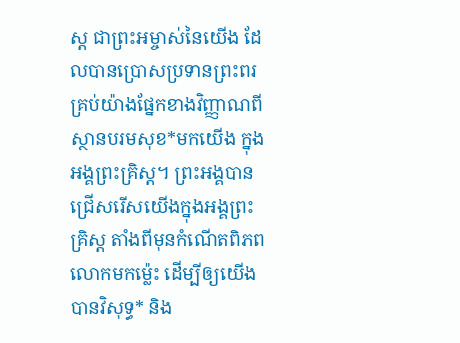ស្ត ជាព្រះអម្ចាស់នៃយើង ដែលបានប្រោសប្រទានព្រះពរគ្រប់យ៉ាងផ្នែកខាងវិញ្ញាណពីស្ថានបរមសុខ*មកយើង ក្នុងអង្គព្រះគ្រិស្ត។ ព្រះអង្គបានជ្រើសរើសយើងក្នុងអង្គព្រះគ្រិស្ត តាំងពីមុនកំណើតពិភពលោកមកម៉្លេះ ដើម្បីឲ្យយើងបានវិសុទ្ធ* និង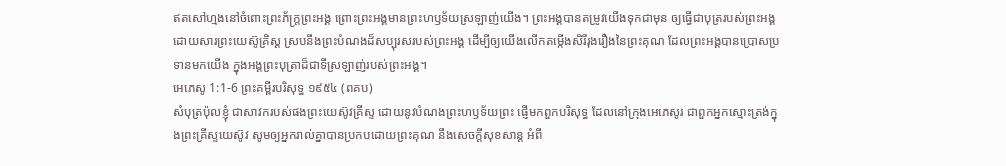ឥតសៅហ្មងនៅចំពោះព្រះភ័ក្ត្រព្រះអង្គ ព្រោះព្រះអង្គមានព្រះហឫទ័យស្រឡាញ់យើង។ ព្រះអង្គបានតម្រូវយើងទុកជាមុន ឲ្យធ្វើជាបុត្ររបស់ព្រះអង្គ ដោយសារព្រះយេស៊ូគ្រិស្ត ស្របនឹងព្រះបំណងដ៏សប្បុរសរបស់ព្រះអង្គ ដើម្បីឲ្យយើងលើកតម្កើងសិរីរុងរឿងនៃព្រះគុណ ដែលព្រះអង្គបានប្រោសប្រទានមកយើង ក្នុងអង្គព្រះបុត្រាដ៏ជាទីស្រឡាញ់របស់ព្រះអង្គ។
អេភេសូ 1:1-6 ព្រះគម្ពីរបរិសុទ្ធ ១៩៥៤ (ពគប)
សំបុត្រប៉ុលខ្ញុំ ជាសាវករបស់ផងព្រះយេស៊ូវគ្រីស្ទ ដោយនូវបំណងព្រះហឫទ័យព្រះ ផ្ញើមកពួកបរិសុទ្ធ ដែលនៅក្រុងអេភេសូរ ជាពួកអ្នកស្មោះត្រង់ក្នុងព្រះគ្រីស្ទយេស៊ូវ សូមឲ្យអ្នករាល់គ្នាបានប្រកបដោយព្រះគុណ នឹងសេចក្ដីសុខសាន្ត អំពី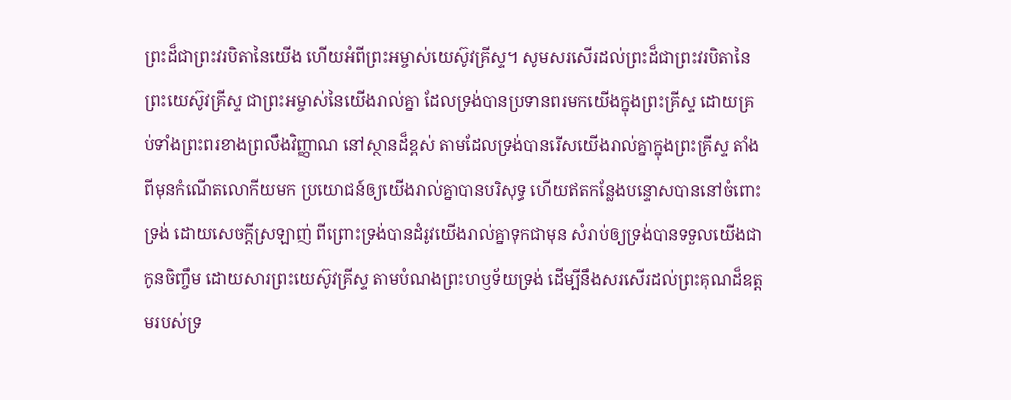ព្រះដ៏ជាព្រះវរបិតានៃយើង ហើយអំពីព្រះអម្ចាស់យេស៊ូវគ្រីស្ទ។ សូមសរសើរដល់ព្រះដ៏ជាព្រះវរបិតានៃព្រះយេស៊ូវគ្រីស្ទ ជាព្រះអម្ចាស់នៃយើងរាល់គ្នា ដែលទ្រង់បានប្រទានពរមកយើងក្នុងព្រះគ្រីស្ទ ដោយគ្រប់ទាំងព្រះពរខាងព្រលឹងវិញ្ញាណ នៅស្ថានដ៏ខ្ពស់ តាមដែលទ្រង់បានរើសយើងរាល់គ្នាក្នុងព្រះគ្រីស្ទ តាំងពីមុនកំណើតលោកីយមក ប្រយោជន៍ឲ្យយើងរាល់គ្នាបានបរិសុទ្ធ ហើយឥតកន្លែងបន្ទោសបាននៅចំពោះទ្រង់ ដោយសេចក្ដីស្រឡាញ់ ពីព្រោះទ្រង់បានដំរូវយើងរាល់គ្នាទុកជាមុន សំរាប់ឲ្យទ្រង់បានទទួលយើងជាកូនចិញ្ចឹម ដោយសារព្រះយេស៊ូវគ្រីស្ទ តាមបំណងព្រះហឫទ័យទ្រង់ ដើម្បីនឹងសរសើរដល់ព្រះគុណដ៏ឧត្តមរបស់ទ្រ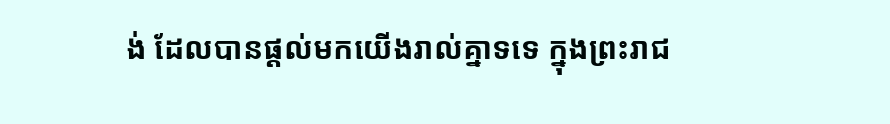ង់ ដែលបានផ្តល់មកយើងរាល់គ្នាទទេ ក្នុងព្រះរាជ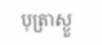បុត្រាស្ងួ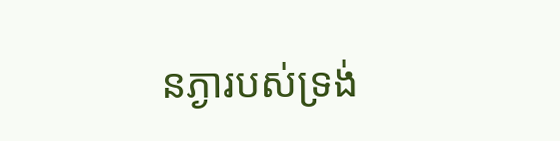នភ្ងារបស់ទ្រង់